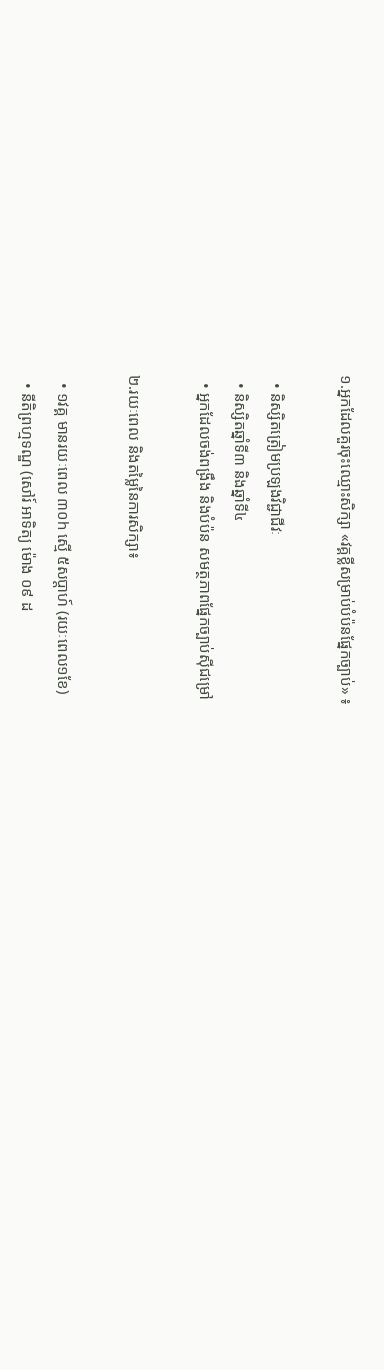១.អ្នកដែលគួរចុះឈ្មោះសិក្សា «វគ្គខ្លីសម្រាប់បំប៉នផ្នែកច្បាប់» ៖

  • និស្សិតត្រៀមប្រឡងវិជ្ជាជីវៈ
  • និស្សិតឆ្នាំទី៣ និងឆ្នាំទី៤
  • អ្នកដែលចង់ពង្រឹង និងបំប៉ន សមត្ថភាពផ្នែកច្បាប់ស៊ីជម្រៅ

២.រយៈពេល និងតម្លៃនៃការសិក្សា៖

  • ១វគ្គ មានរយៈពេល ៣០h ស្មើ ៥សប្ដាហ៍ (រយៈពេល១ខែ)
  • នីតិព្រហ្មទណ្ឌ (សៅរ៍ អាទិត្យ ម៉ោង ០៩ ដ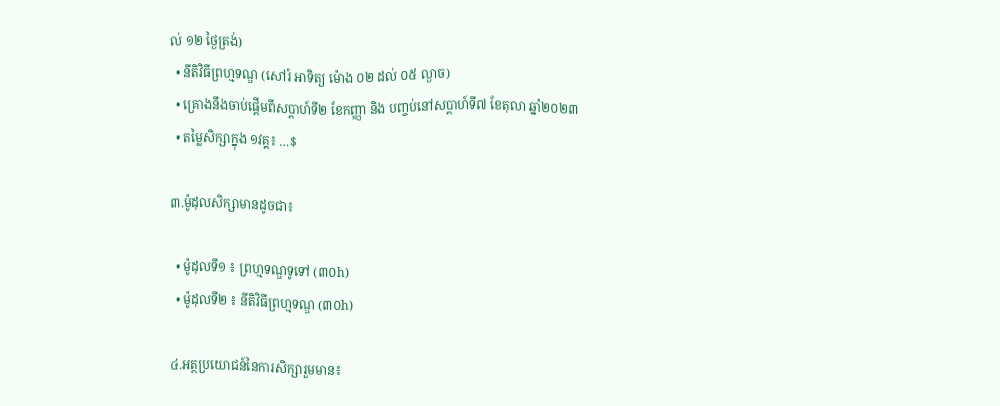ល់ ១២ ថ្ងៃត្រង់)
  • នីតិវិធីព្រហ្មទណ្ឌ (សៅរ៍ អាទិត្យ ម៉ោង ០២ ដល់ ០៥ ល្ងាច)
  • គ្រោងនឹងចាប់ផ្ដើមពីសប្ដាហ៍ទី២ ខែកញ្ញា និង បញ្ចប់នៅសប្ដាហ៍ទី៧ ខែតុលា ឆ្នាំ២០២៣
  • តម្លៃសិក្សាក្នុង ១វគ្គ៖ …$

៣.ម៉ូដុលសិក្សាមានដូចជា៖

  • ម៉ូដុលទី១ ៖ ព្រហ្មទណ្ឌទូទៅ (៣០h)
  • ម៉ូដុលទី២ ៖ នីតិវិធីព្រហ្មទណ្ឌ (៣០h)

៤.អត្ថប្រយោជន៍នៃការសិក្សារួមមាន៖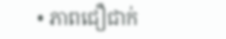• ភាពជឿជាក់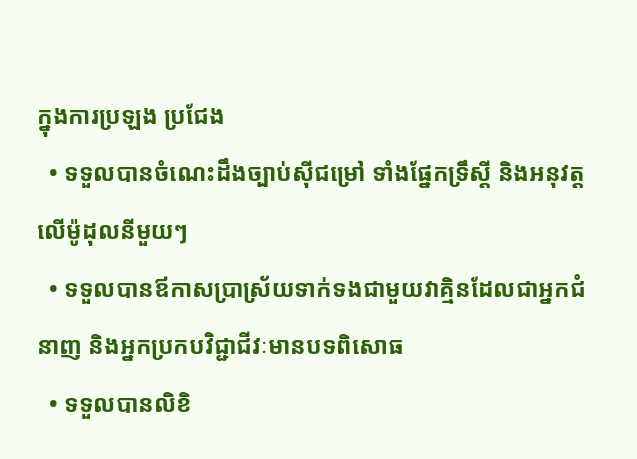ក្នុងការប្រឡង ប្រជែង
  • ទទួលបានចំណេះដឹងច្បាប់ស៊ីជម្រៅ ទាំងផ្នែកទ្រឹស្តី និងអនុវត្តលើម៉ូដុលនីមួយៗ
  • ទទួលបានឪកាសប្រាស្រ័យទាក់ទងជាមួយវាគ្មិនដែលជាអ្នកជំនាញ និងអ្នកប្រកបវិជ្ជាជីវៈមានបទពិសោធ
  • ទទួលបានលិខិ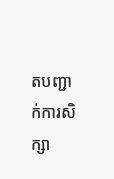តបញ្ជាក់ការសិក្សា